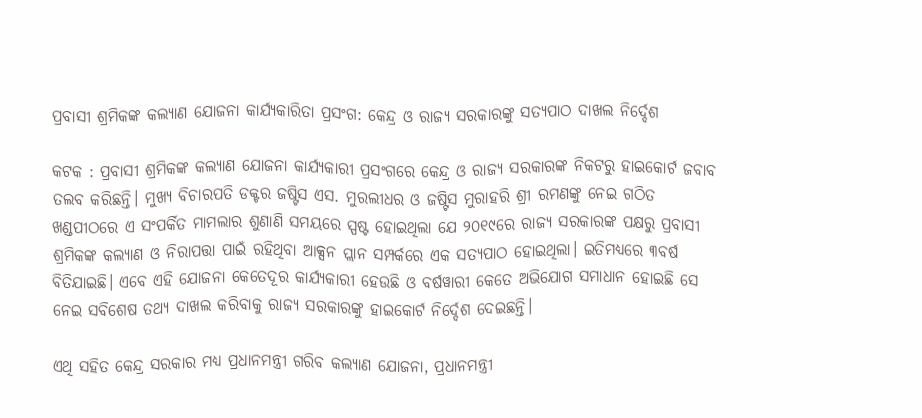ପ୍ରବାସୀ ଶ୍ରମିକଙ୍କ କଲ୍ୟାଣ ଯୋଜନା କାର୍ଯ୍ୟକାରିତା ପ୍ରସଂଗ: କେନ୍ଦ୍ର ଓ ରାଜ୍ୟ ସରକାରଙ୍କୁ ସତ୍ୟପାଠ ଦାଖଲ ନିର୍ଦ୍ଦେଶ

କଟକ : ପ୍ରବାସୀ ଶ୍ରମିକଙ୍କ କଲ୍ୟାଣ ଯୋଜନା କାର୍ଯ୍ୟକାରୀ ପ୍ରସଂଗରେ କେନ୍ଦ୍ର ଓ ରାଜ୍ୟ ସରକାରଙ୍କ ନିକଟରୁ ହାଇକୋର୍ଟ ଜବାବ ତଲବ କରିଛନ୍ତି। ମୁଖ୍ୟ ବିଚାରପତି ଡକ୍ଟର ଜଷ୍ଟିସ ଏସ. ମୁରଲୀଧର ଓ ଜଷ୍ଟିସ ମୁରାହରି ଶ୍ରୀ ରମଣଙ୍କୁ ନେଇ ଗଠିତ ଖଣ୍ଡପୀଠରେ ଏ ସଂପର୍କିତ ମାମଲାର ଶୁଣାଣି ସମୟରେ ସ୍ପଷ୍ଟ ହୋଇଥିଲା ଯେ ୨୦୧୯ରେ ରାଜ୍ୟ ସରକାରଙ୍କ ପକ୍ଷରୁ ପ୍ରବାସୀ ଶ୍ରମିକଙ୍କ କଲ୍ୟାଣ ଓ ନିରାପତ୍ତା ପାଇଁ ରହିଥିବା ଆକ୍ସନ ପ୍ଲାନ ସମ୍ପର୍କରେ ଏକ ସତ୍ୟପାଠ ହୋଇଥିଲା। ଇତିମଧ୍ୟରେ ୩ବର୍ଷ ବିତିଯାଇଛି। ଏବେ ଏହି ଯୋଜନା କେତେଦୂର କାର୍ଯ୍ୟକାରୀ ହେଉଛି ଓ ବର୍ଷୱାରୀ କେତେ ଅଭିଯୋଗ ସମାଧାନ ହୋଇଛି ସେ ନେଇ ସବିଶେଷ ତଥ୍ୟ ଦାଖଲ କରିବାକୁ ରାଜ୍ୟ ସରକାରଙ୍କୁ ହାଇକୋର୍ଟ ନିର୍ଦ୍ଦେଶ ଦେଇଛନ୍ତି।

ଏଥି ସହିତ କେନ୍ଦ୍ର ସରକାର ମଧ୍ୟ ପ୍ରଧାନମନ୍ତ୍ରୀ ଗରିବ କଲ୍ୟାଣ ଯୋଜନା, ପ୍ରଧାନମନ୍ତ୍ରୀ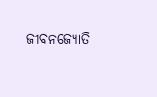ଜୀବନଜ୍ୟୋତି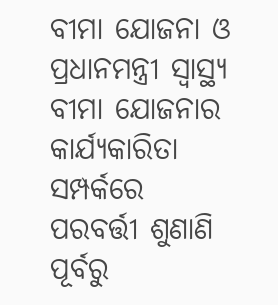ବୀମା ଯୋଜନା ଓ ପ୍ରଧାନମନ୍ତ୍ରୀ ସ୍ବାସ୍ଥ୍ୟ ବୀମା ଯୋଜନାର କାର୍ଯ୍ୟକାରିତା ସମ୍ପର୍କରେ ପରବର୍ତ୍ତୀ ଶୁଣାଣି ପୂର୍ବରୁ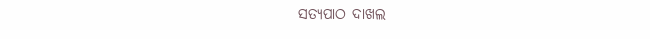ସତ୍ୟପାଠ ଦାଖଲ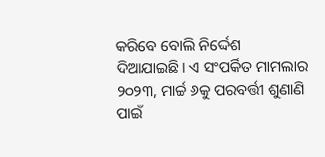କରିବେ ବୋଲି ନିର୍ଦ୍ଦେଶ ଦିଆଯାଇଛି। ଏ ସଂପର୍କିତ ମାମଲାର ୨୦୨୩, ମାର୍ଚ୍ଚ ୬କୁ ପରବର୍ତ୍ତୀ ଶୁଣାଣି ପାଇଁ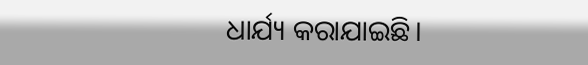ଧାର୍ଯ୍ୟ କରାଯାଇଛି।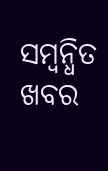ସମ୍ବନ୍ଧିତ ଖବର